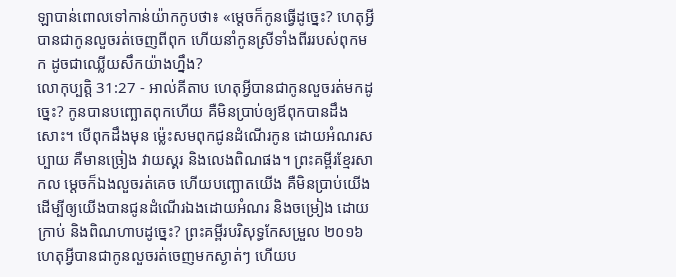ឡាបាន់ពោលទៅកាន់យ៉ាកកូបថា៖ «ម្តេចក៏កូនធ្វើដូច្នេះ? ហេតុអ្វីបានជាកូនលួចរត់ចេញពីពុក ហើយនាំកូនស្រីទាំងពីររបស់ពុកមក ដូចជាឈ្លើយសឹកយ៉ាងហ្នឹង?
លោកុប្បត្តិ 31:27 - អាល់គីតាប ហេតុអ្វីបានជាកូនលួចរត់មកដូច្នេះ? កូនបានបញ្ឆោតពុកហើយ គឺមិនប្រាប់ឲ្យឪពុកបានដឹងសោះ។ បើពុកដឹងមុន ម៉្លេះសមពុកជូនដំណើរកូន ដោយអំណរសប្បាយ គឺមានច្រៀង វាយស្គរ និងលេងពិណផង។ ព្រះគម្ពីរខ្មែរសាកល ម្ដេចក៏ឯងលួចរត់គេច ហើយបញ្ឆោតយើង គឺមិនប្រាប់យើង ដើម្បីឲ្យយើងបានជូនដំណើរឯងដោយអំណរ និងចម្រៀង ដោយក្រាប់ និងពិណហាបដូច្នេះ? ព្រះគម្ពីរបរិសុទ្ធកែសម្រួល ២០១៦ ហេតុអ្វីបានជាកូនលួចរត់ចេញមកស្ងាត់ៗ ហើយប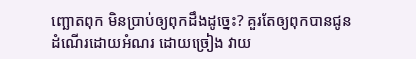ញ្ឆោតពុក មិនប្រាប់ឲ្យពុកដឹងដូច្នេះ? គួរតែឲ្យពុកបានជូនដំណើរដោយអំណរ ដោយច្រៀង វាយ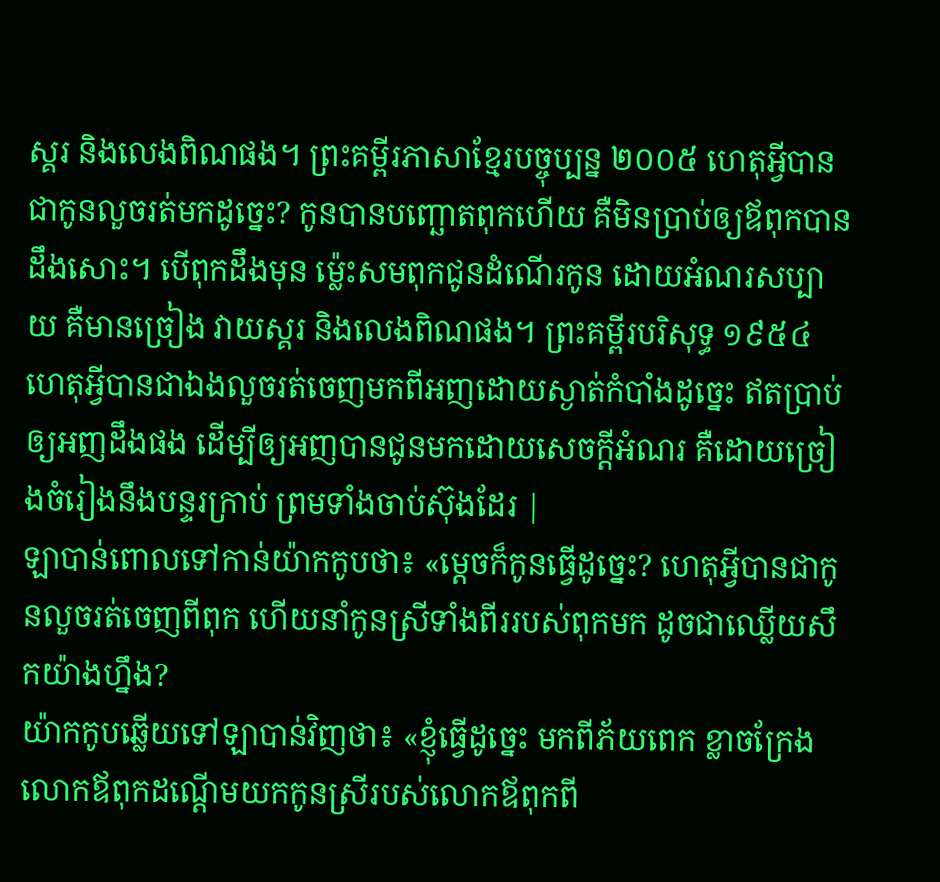ស្គរ និងលេងពិណផង។ ព្រះគម្ពីរភាសាខ្មែរបច្ចុប្បន្ន ២០០៥ ហេតុអ្វីបានជាកូនលួចរត់មកដូច្នេះ? កូនបានបញ្ឆោតពុកហើយ គឺមិនប្រាប់ឲ្យឪពុកបានដឹងសោះ។ បើពុកដឹងមុន ម៉្លេះសមពុកជូនដំណើរកូន ដោយអំណរសប្បាយ គឺមានច្រៀង វាយស្គរ និងលេងពិណផង។ ព្រះគម្ពីរបរិសុទ្ធ ១៩៥៤ ហេតុអ្វីបានជាឯងលួចរត់ចេញមកពីអញដោយស្ងាត់កំបាំងដូច្នេះ ឥតប្រាប់ឲ្យអញដឹងផង ដើម្បីឲ្យអញបានជូនមកដោយសេចក្ដីអំណរ គឺដោយច្រៀងចំរៀងនឹងបន្ទរក្រាប់ ព្រមទាំងចាប់ស៊ុងដែរ |
ឡាបាន់ពោលទៅកាន់យ៉ាកកូបថា៖ «ម្តេចក៏កូនធ្វើដូច្នេះ? ហេតុអ្វីបានជាកូនលួចរត់ចេញពីពុក ហើយនាំកូនស្រីទាំងពីររបស់ពុកមក ដូចជាឈ្លើយសឹកយ៉ាងហ្នឹង?
យ៉ាកកូបឆ្លើយទៅឡាបាន់វិញថា៖ «ខ្ញុំធ្វើដូច្នេះ មកពីភ័យពេក ខ្លាចក្រែងលោកឪពុកដណ្តើមយកកូនស្រីរបស់លោកឪពុកពី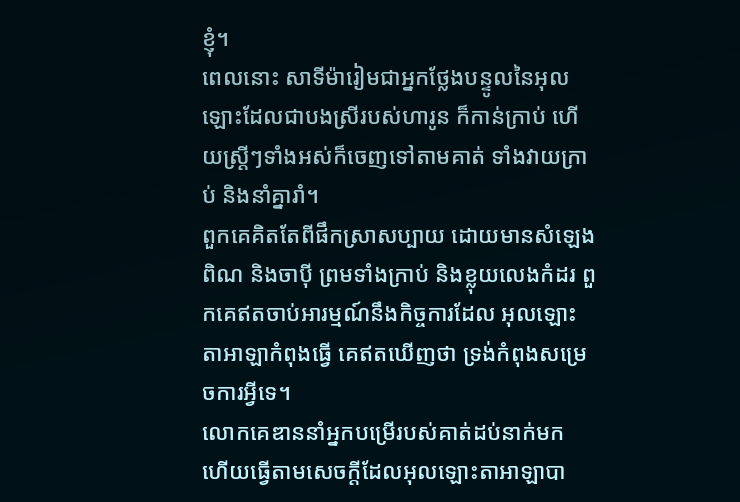ខ្ញុំ។
ពេលនោះ សាទីម៉ារៀមជាអ្នកថ្លែងបន្ទូលនៃអុលឡោះដែលជាបងស្រីរបស់ហារូន ក៏កាន់ក្រាប់ ហើយស្ត្រីៗទាំងអស់ក៏ចេញទៅតាមគាត់ ទាំងវាយក្រាប់ និងនាំគ្នារាំ។
ពួកគេគិតតែពីផឹកស្រាសប្បាយ ដោយមានសំឡេងពិណ និងចាប៉ី ព្រមទាំងក្រាប់ និងខ្លុយលេងកំដរ ពួកគេឥតចាប់អារម្មណ៍នឹងកិច្ចការដែល អុលឡោះតាអាឡាកំពុងធ្វើ គេឥតឃើញថា ទ្រង់កំពុងសម្រេចការអ្វីទេ។
លោកគេឌាននាំអ្នកបម្រើរបស់គាត់ដប់នាក់មក ហើយធ្វើតាមសេចក្តីដែលអុលឡោះតាអាឡាបា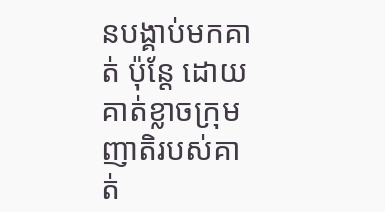នបង្គាប់មកគាត់ ប៉ុន្តែ ដោយគាត់ខ្លាចក្រុមញាតិរបស់គាត់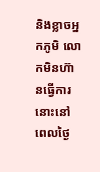និងខ្លាចអ្នកភូមិ លោកមិនហ៊ានធ្វើការនោះនៅពេលថ្ងៃ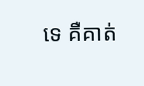ទេ គឺគាត់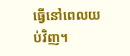ធ្វើនៅពេលយប់វិញ។